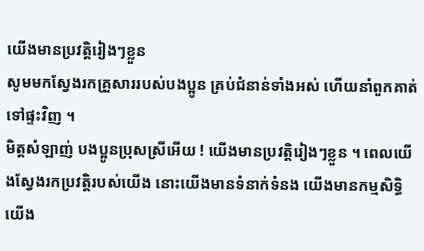យើងមានប្រវត្តិរៀងៗខ្លួន
សូមមកស្វែងរកគ្រួសាររបស់បងប្អូន គ្រប់ជំនាន់ទាំងអស់ ហើយនាំពួកគាត់ទៅផ្ទះវិញ ។
មិត្តសំឡាញ់ បងប្អូនប្រុសស្រីអើយ ! យើងមានប្រវត្តិរៀងៗខ្លួន ។ ពេលយើងស្វែងរកប្រវត្តិរបស់យើង នោះយើងមានទំនាក់ទំនង យើងមានកម្មសិទ្ធិ យើង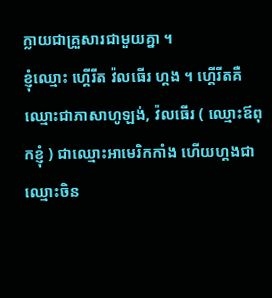ក្លាយជាគ្រួសារជាមួយគ្នា ។
ខ្ញុំឈ្មោះ ហ្គើរីត វ៉លធើរ ហ្គង ។ ហ្គើរីតគឺឈ្មោះជាភាសាហូឡង់, វ៉លធើរ ( ឈ្មោះឪពុកខ្ញុំ ) ជាឈ្មោះអាមេរិកកាំង ហើយហ្គងជាឈ្មោះចិន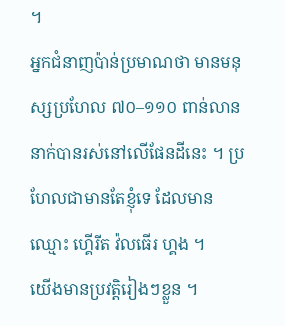។
អ្នកជំនាញប៉ាន់ប្រមាណថា មានមនុស្សប្រហែល ៧០–១១០ ពាន់លាននាក់បានរស់នៅលើផែនដីនេះ ។ ប្រហែលជាមានតែខ្ញុំទេ ដែលមានឈ្មោះ ហ្គើរីត វ៉លធើរ ហ្គង ។
យើងមានប្រវត្តិរៀងៗខ្លួន ។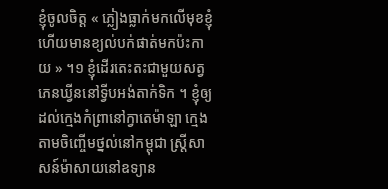ខ្ញុំចូលចិត្ត « ភ្លៀងធ្លាក់មកលើមុខខ្ញុំ ហើយមានខ្យល់បក់ផាត់មកប៉ះកាយ » ។១ ខ្ញុំដើរតេះតះជាមួយសត្វភេនឃ្វីននៅទ្វីបអង់តាក់ទិក ។ ខ្ញុំឲ្យដល់ក្មេងកំព្រានៅក្វាតេម៉ាឡា ក្មេងតាមចិញ្ចើមថ្នល់នៅកម្ពុជា ស្ត្រីសាសន៍ម៉ាសាយនៅឧទ្យាន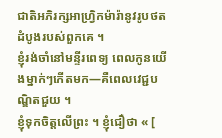ជាតិអភិរក្សអាហ្វ្រិកម៉ារ៉ានូវរូបថតដំបូងរបស់ពួកគេ ។
ខ្ញុំរង់ចាំនៅមន្ទីរពេទ្យ ពេលកូនយើងម្នាក់ៗកើតមក—គឺពេលវេជ្ជបណ្ឌិតជួយ ។
ខ្ញុំទុកចិត្តលើព្រះ ។ ខ្ញុំជឿថា « [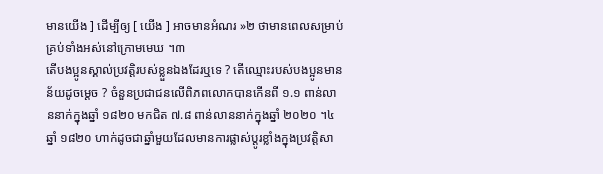មានយើង ] ដើម្បីឲ្យ [ យើង ] អាចមានអំណរ »២ ថាមានពេលសម្រាប់គ្រប់ទាំងអស់នៅក្រោមមេឃ ។៣
តើបងប្អូនស្គាល់ប្រវត្តិរបស់ខ្លួនឯងដែរឬទេ ? តើឈ្មោះរបស់បងប្អូនមានន័យដូចម្តេច ? ចំនួនប្រជាជនលើពិភពលោកបានកើនពី ១.១ ពាន់លាននាក់ក្នុងឆ្នាំ ១៨២០ មកជិត ៧.៨ ពាន់លាននាក់ក្នុងឆ្នាំ ២០២០ ។៤ ឆ្នាំ ១៨២០ ហាក់ដូចជាឆ្នាំមួយដែលមានការផ្លាស់ប្តូរខ្លាំងក្នុងប្រវត្តិសា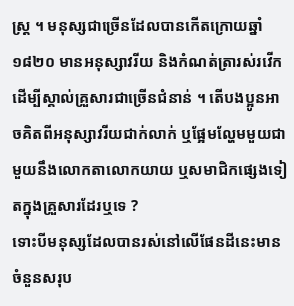ស្ត្រ ។ មនុស្សជាច្រើនដែលបានកើតក្រោយឆ្នាំ ១៨២០ មានអនុស្សាវរីយ និងកំណត់ត្រារស់រវើក ដើម្បីស្គាល់គ្រួសារជាច្រើនជំនាន់ ។ តើបងប្អូនអាចគិតពីអនុស្សាវរីយជាក់លាក់ ឬផ្អែមល្ហែមមួយជាមួយនឹងលោកតាលោកយាយ ឬសមាជិកផ្សេងទៀតក្នុងគ្រួសារដែរឬទេ ?
ទោះបីមនុស្សដែលបានរស់នៅលើផែនដីនេះមានចំនួនសរុប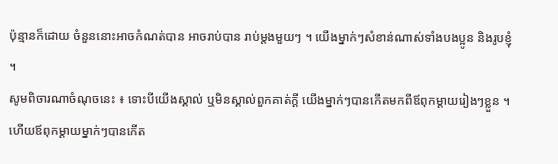ប៉ុន្មានក៏ដោយ ចំនួននោះអាចកំណត់បាន អាចរាប់បាន រាប់ម្តងមួយៗ ។ យើងម្នាក់ៗសំខាន់ណាស់ទាំងបងប្អូន និងរូបខ្ញុំ ។
សូមពិចារណាចំណុចនេះ ៖ ទោះបីយើងស្គាល់ ឬមិនស្គាល់ពួកគាត់ក្តី យើងម្នាក់ៗបានកើតមកពីឪពុកម្តាយរៀងៗខ្លួន ។ ហើយឪពុកម្តាយម្នាក់ៗបានកើត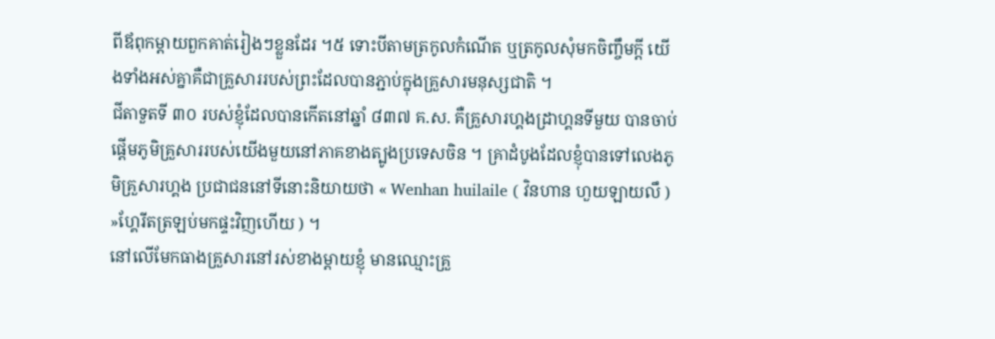ពីឪពុកម្តាយពួកគាត់រៀងៗខ្លួនដែរ ។៥ ទោះបីតាមត្រកូលកំណើត ឬត្រកូលសុំមកចិញ្ចឹមក្តី យើងទាំងអស់គ្នាគឺជាគ្រួសាររបស់ព្រះដែលបានភ្ជាប់ក្នុងគ្រួសារមនុស្សជាតិ ។
ជីតាទួតទី ៣០ របស់ខ្ញុំដែលបានកើតនៅឆ្នាំ ៨៣៧ គ.ស. គឺគ្រួសារហ្គងដ្រាហ្គនទីមួយ បានចាប់ផ្តើមភូមិគ្រួសាររបស់យើងមួយនៅភាគខាងត្បូងប្រទេសចិន ។ គ្រាដំបូងដែលខ្ញុំបានទៅលេងភូមិគ្រួសារហ្គង ប្រជាជននៅទីនោះនិយាយថា « Wenhan huilaile ( វិនហាន ហួយឡាយលឹ ) »ហ្គែរីតត្រឡប់មកផ្ទះវិញហើយ ) ។
នៅលើមែកធាងគ្រួសារនៅរស់ខាងម្តាយខ្ញុំ មានឈ្មោះគ្រួ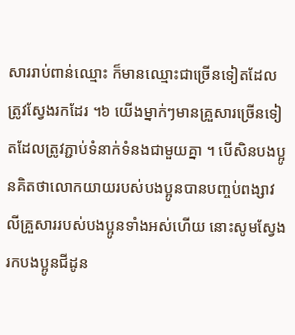សាររាប់ពាន់ឈ្មោះ ក៏មានឈ្មោះជាច្រើនទៀតដែលត្រូវស្វែងរកដែរ ។៦ យើងម្នាក់ៗមានគ្រួសារច្រើនទៀតដែលត្រូវភ្ជាប់ទំនាក់ទំនងជាមួយគ្នា ។ បើសិនបងប្អូនគិតថាលោកយាយរបស់បងប្អូនបានបញ្ចប់ពង្សាវលីគ្រួសាររបស់បងប្អូនទាំងអស់ហើយ នោះសូមស្វែងរកបងប្អូនជីដូន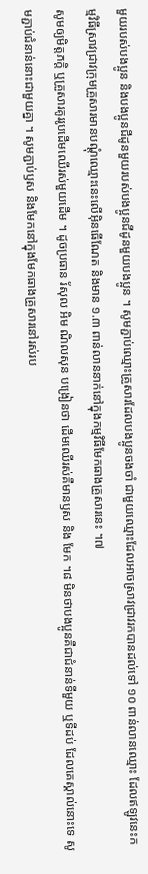មួយរបស់បងប្អូន និងបងប្អូនជីដូនមួយរបស់បងប្អូនជីដូនមួយបងប្អូន ។ សូមភ្ជាប់ឈ្មោះគ្រួសារដែលបងប្អូនចងចាំ ជាមួយឈ្មោះដែលអាចស្រាវជ្រាវរកបានដល់ទៅ ១០ ពាន់លានឈ្មោះ ដែលឥឡូវនេះកម្មវិធីស្រាវជ្រាវក្រុមគ្រួសារមានបណ្តុំឈ្មោះនេះលើអ៊ិនធើណែត និងមាន ១.៣ ពាន់លាននាក់នៅក្នុងកម្មវិធីមែកធាងគ្រួសារនេះ ។៧
សូមឲ្យមិត្តភក្តិ ឬគ្រួសារគូររូបដើមឈើរស់មួយដើម ។ ដូចប្រធាន រ័សុល អិម ណិលសុន បង្រៀនថា ដើមឈើរស់គឺមានឫស និង មែក ។៨ មិនថាបងប្អូនគឺជាជំនាន់ទីមួយ ឬទីដប់ ដែលគេស្គាល់នោះទេ សូមភ្ជាប់ជំនាន់នោះជាមួយគ្នា ។ សូមភ្ជាប់ឫស និងមែកនៅក្នុងមែកធាងគ្រួសារនៅរស់រប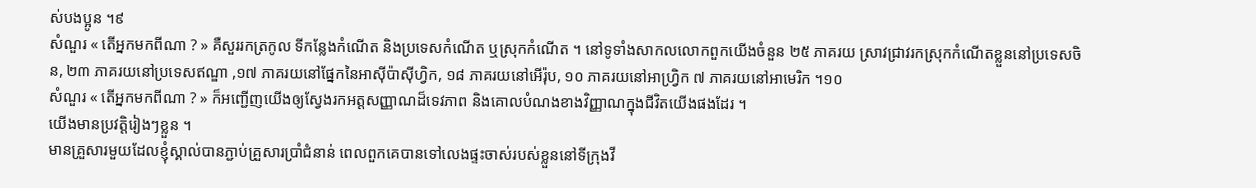ស់បងប្អូន ។៩
សំណួរ « តើអ្នកមកពីណា ? » គឺសួររកត្រកូល ទីកន្លែងកំណើត និងប្រទេសកំណើត ឬស្រុកកំណើត ។ នៅទូទាំងសាកលលោកពួកយើងចំនួន ២៥ ភាគរយ ស្រាវជ្រាវរកស្រុកកំណើតខ្លួននៅប្រទេសចិន, ២៣ ភាគរយនៅប្រទេសឥណ្ឌា ,១៧ ភាគរយនៅផ្នែកនៃអាស៊ីប៉ាស៊ីហ្វិក, ១៨ ភាគរយនៅអើរ៉ុប, ១០ ភាគរយនៅអាហ្វ្រិក ៧ ភាគរយនៅអាមេរិក ។១០
សំណួរ « តើអ្នកមកពីណា ? » ក៏អញ្ជើញយើងឲ្យស្វែងរកអត្តសញ្ញាណដ៏ទេវភាព និងគោលបំណងខាងវិញ្ញាណក្នុងជីវិតយើងផងដែរ ។
យើងមានប្រវត្តិរៀងៗខ្លួន ។
មានគ្រួសារមួយដែលខ្ញុំស្គាល់បានភ្ជាប់គ្រួសារប្រាំជំនាន់ ពេលពួកគេបានទៅលេងផ្ទះចាស់របស់ខ្លួននៅទីក្រុងវី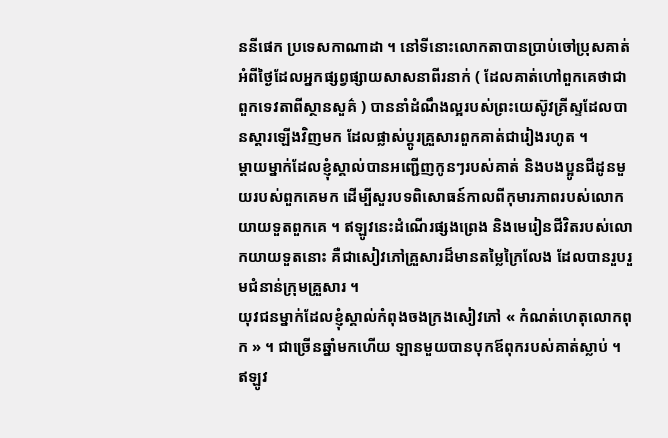ននីផេក ប្រទេសកាណាដា ។ នៅទីនោះលោកតាបានប្រាប់ចៅប្រុសគាត់អំពីថ្ងៃដែលអ្នកផ្សព្វផ្សាយសាសនាពីរនាក់ ( ដែលគាត់ហៅពួកគេថាជាពួកទេវតាពីស្ថានសួគ៌ ) បាននាំដំណឹងល្អរបស់ព្រះយេស៊ូវគ្រីស្ទដែលបានស្តារឡើងវិញមក ដែលផ្លាស់ប្តូរគ្រួសារពួកគាត់ជារៀងរហូត ។
ម្តាយម្នាក់ដែលខ្ញុំស្គាល់បានអញ្ជើញកូនៗរបស់គាត់ និងបងប្អូនជីដូនមួយរបស់ពួកគេមក ដើម្បីសួរបទពិសោធន៍កាលពីកុមារភាពរបស់លោកយាយទួតពួកគេ ។ ឥឡូវនេះដំណើរផ្សងព្រេង និងមេរៀនជីវិតរបស់លោកយាយទួតនោះ គឺជាសៀវភៅគ្រួសារដ៏មានតម្លៃក្រៃលែង ដែលបានរួបរួមជំនាន់ក្រុមគ្រួសារ ។
យុវជនម្នាក់ដែលខ្ញុំស្គាល់កំពុងចងក្រងសៀវភៅ « កំណត់ហេតុលោកពុក » ។ ជាច្រើនឆ្នាំមកហើយ ឡានមួយបានបុកឪពុករបស់គាត់ស្លាប់ ។ ឥឡូវ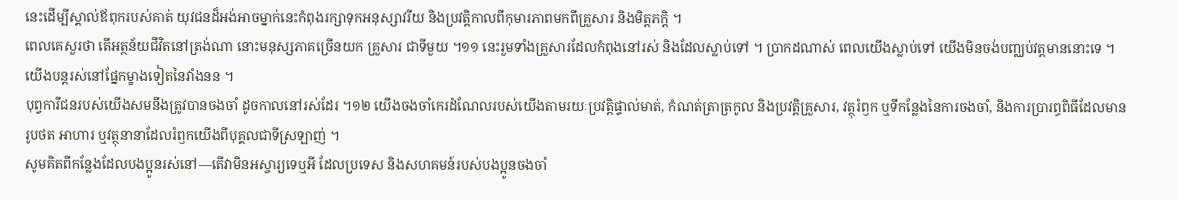នេះដើម្បីស្គាល់ឪពុករបស់គាត់ យុវជនដ៏អង់អាចម្នាក់នេះកំពុងរក្សាទុកអនុស្សាវរីយ និងប្រវត្តិកាលពីកុមារភាពមកពីគ្រួសារ និងមិត្តភក្តិ ។
ពេលគេសួរថា តើអត្ថន័យជីវិតនៅត្រង់ណា នោះមនុស្សភាគច្រើនយក គ្រួសារ ជាទីមួយ ។១១ នេះរួមទាំងគ្រួសារដែលកំពុងនៅរស់ និងដែលស្លាប់ទៅ ។ ប្រាកដណាស់ ពេលយើងស្លាប់ទៅ យើងមិនចង់បញ្ឈប់វត្តមាននោះទេ ។ យើងបន្តរស់នៅផ្នែកម្ខាងទៀតនៃវាំងនន ។
បុព្វការីជនរបស់យើងសមនឹងត្រូវបានចងចាំ ដូចកាលនៅរស់ដែរ ។១២ យើងចងចាំកេរដំណែលរបស់យើងតាមរយៈប្រវត្តិផ្ទាល់មាត់, កំណត់ត្រាត្រកូល និងប្រវត្តិគ្រួសារ, វត្ថុរំឭក ឬទីកន្លែងនៃការចងចាំ, និងការប្រារព្ធពិធីដែលមានរូបថត អាហារ ឬវត្ថុនានាដែលរំឭកយើងពីបុគ្គលជាទីស្រឡាញ់ ។
សូមគិតពីកន្លែងដែលបងប្អូនរស់នៅ—តើវាមិនអស្ចារ្យទេឬអី ដែលប្រទេស និងសហគមន៍របស់បងប្អូនចងចាំ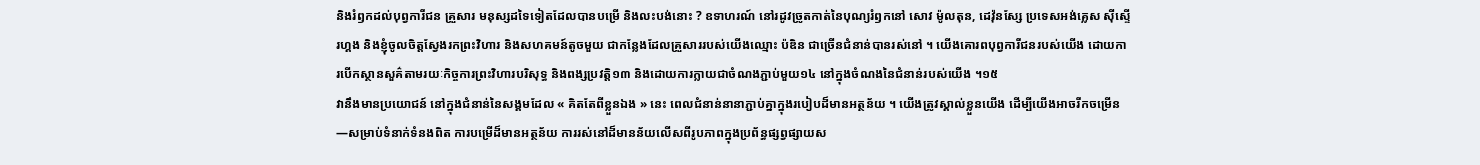និងរំឭកដល់បុព្វការីជន គ្រួសារ មនុស្សដទៃទៀតដែលបានបម្រើ និងលះបង់នោះ ? ឧទាហរណ៍ នៅរដូវច្រូតកាត់នៃបុណ្យរំឭកនៅ សោវ ម៉ូលតុន, ដេវ៉ុនស្សែ ប្រទេសអង់គ្លេស ស៊ីស្ទើរហ្គង និងខ្ញុំចូលចិត្តស្វែងរកព្រះវិហារ និងសហគមន៍តូចមួយ ជាកន្លែងដែលគ្រួសាររបស់យើងឈ្មោះ ប៉ឌិន ជាច្រើនជំនាន់បានរស់នៅ ។ យើងគោរពបុព្វការីជនរបស់យើង ដោយការបើកស្ថានសួគ៌តាមរយៈកិច្ចការព្រះវិហារបរិសុទ្ធ និងពង្សប្រវត្តិ១៣ និងដោយការក្លាយជាចំណងភ្ជាប់មួយ១៤ នៅក្នុងចំណងនៃជំនាន់របស់យើង ។១៥
វានឹងមានប្រយោជន៍ នៅក្នុងជំនាន់នៃសង្គមដែល « គិតតែពីខ្លួនឯង » នេះ ពេលជំនាន់នានាភ្ជាប់គ្នាក្នុងរបៀបដ៏មានអត្ថន័យ ។ យើងត្រូវស្គាល់ខ្លួនយើង ដើម្បីយើងអាចរីកចម្រើន—សម្រាប់ទំនាក់ទំនងពិត ការបម្រើដ៏មានអត្ថន័យ ការរស់នៅដ៏មានន័យលើសពីរូបភាពក្នុងប្រព័ន្ធផ្សព្វផ្សាយស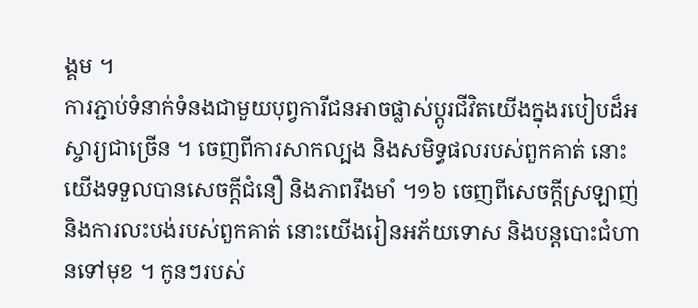ង្គម ។
ការភ្ជាប់ទំនាក់ទំនងជាមួយបុព្វការីជនអាចផ្លាស់ប្តូរជីវិតយើងក្នុងរបៀបដ៏អស្ចារ្យជាច្រើន ។ ចេញពីការសាកល្បង និងសមិទ្ធផលរបស់ពួកគាត់ នោះយើងទទួលបានសេចក្តីជំនឿ និងភាពរឹងមាំ ។១៦ ចេញពីសេចក្តីស្រឡាញ់ និងការលះបង់របស់ពួកគាត់ នោះយើងរៀនអភ័យទោស និងបន្តបោះជំហានទៅមុខ ។ កូនៗរបស់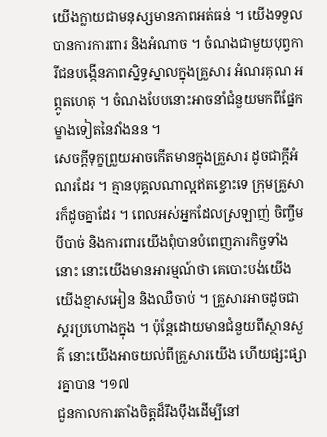យើងក្លាយជាមនុស្សមានភាពអត់ធន់ ។ យើងទទួលបានការការពារ និងអំណាច ។ ចំណងជាមួយបុព្វការីជនបង្កើនភាពស្និទ្ធស្នាលក្នុងគ្រួសារ អំណរគុណ អព្ភូតហេតុ ។ ចំណងបែបនោះអាចនាំជំនួយមកពីផ្នែកម្ខាងទៀតនៃវាំងនន ។
សេចក្តីទុក្ខព្រួយអាចកើតមានក្នុងគ្រួសារ ដូចជាក្តីអំណរដែរ ។ គ្មានបុគ្គលណាល្អឥតខ្ចោះទេ ក្រុមគ្រួសារក៏ដូចគ្នាដែរ ។ ពេលអស់អ្នកដែលស្រឡាញ់ ចិញ្ចឹមបីបាច់ និងការពារយើងពុំបានបំពេញភារកិច្ចទាំងនោះ នោះយើងមានអារម្មណ៍ថា គេបោះបង់យើង យើងខ្មាសអៀន និងឈឺចាប់ ។ គ្រួសារអាចដូចជាស្គរប្រហោងក្នុង ។ ប៉ុន្តែដោយមានជំនួយពីស្ថានសួគ៌ នោះយើងអាចយល់ពីគ្រួសារយើង ហើយផ្សះផ្សារគ្នាបាន ។១៧
ជួនកាលការតាំងចិត្តដ៏រឹងប៉ឹងដើម្បីនៅ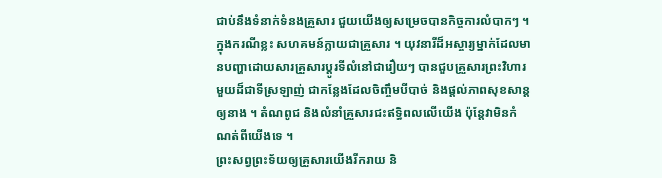ជាប់នឹងទំនាក់ទំនងគ្រួសារ ជួយយើងឲ្យសម្រេចបានកិច្ចការលំបាកៗ ។ ក្នុងករណីខ្លះ សហគមន៍ក្លាយជាគ្រួសារ ។ យុវនារីដ៏អស្ចារ្យម្នាក់ដែលមានបញ្ហាដោយសារគ្រួសារប្តូរទីលំនៅជារឿយៗ បានជួបគ្រួសារព្រះវិហារមួយដ៏ជាទីស្រឡាញ់ ជាកន្លែងដែលចិញ្ចឹមបីបាច់ និងផ្តល់ភាពសុខសាន្តឲ្យនាង ។ តំណពូជ និងលំនាំគ្រួសារជះឥទ្ធិពលលើយើង ប៉ុន្តែវាមិនកំណត់ពីយើងទេ ។
ព្រះសព្វព្រះទ័យឲ្យគ្រួសារយើងរីករាយ និ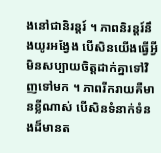ងនៅជានិរន្តរ៍ ។ ភាពនិរន្តរ៍នឹងយូរអង្វែង បើសិនយើងធ្វើអ្វីមិនសប្បាយចិត្តដាក់គ្នាទៅវិញទៅមក ។ ភាពរីករាយគឺមានខ្លីណាស់ បើសិនទំនាក់ទំនងដ៏មានត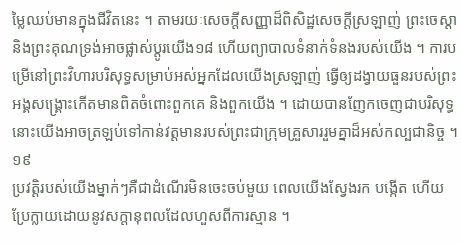ម្លៃឈប់មានក្នុងជីវិតនេះ ។ តាមរយៈសេចក្តីសញ្ញាដ៏ពិសិដ្ឋសេចក្តីស្រឡាញ់ ព្រះចេស្តា និងព្រះគុណទ្រង់អាចផ្លាស់ប្តូរយើង១៨ ហើយព្យាបាលទំនាក់ទំនងរបស់យើង ។ ការបម្រើនៅព្រះវិហារបរិសុទ្ធសម្រាប់អស់អ្នកដែលយើងស្រឡាញ់ ធ្វើឲ្យដង្វាយធួនរបស់ព្រះអង្គសង្គ្រោះកើតមានពិតចំពោះពួកគេ និងពួកយើង ។ ដោយបានញែកចេញជាបរិសុទ្ធ នោះយើងអាចត្រឡប់ទៅកាន់វត្តមានរបស់ព្រះជាក្រុមគ្រួសាររួមគ្នាដ៏អស់កល្បជានិច្ច ។១៩
ប្រវត្តិរបស់យើងម្នាក់ៗគឺជាដំណើរមិនចេះចប់មួយ ពេលយើងស្វែងរក បង្កើត ហើយប្រែក្លាយដោយនូវសក្តានុពលដែលហួសពីការស្មាន ។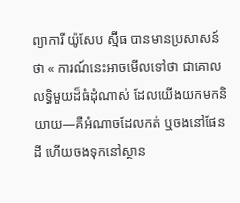ព្យាការី យ៉ូសែប ស្ម៊ីធ បានមានប្រសាសន៍ថា « ការណ៍នេះអាចមើលទៅថា ជាគោលលទ្ធិមួយដ៏ធំដុំណាស់ ដែលយើងយកមកនិយាយ—គឺអំណាចដែលកត់ ឬចងនៅផែនដី ហើយចងទុកនៅស្ថាន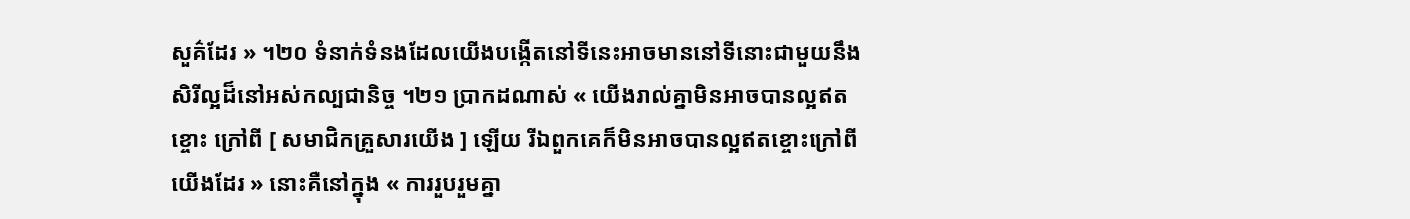សួគ៌ដែរ » ។២០ ទំនាក់ទំនងដែលយើងបង្កើតនៅទីនេះអាចមាននៅទីនោះជាមួយនឹងសិរីល្អដ៏នៅអស់កល្បជានិច្ច ។២១ ប្រាកដណាស់ « យើងរាល់គ្នាមិនអាចបានល្អឥតខ្ចោះ ក្រៅពី [ សមាជិកគ្រួសារយើង ] ឡើយ រីឯពួកគេក៏មិនអាចបានល្អឥតខ្ចោះក្រៅពីយើងដែរ » នោះគឺនៅក្នុង « ការរួបរួមគ្នា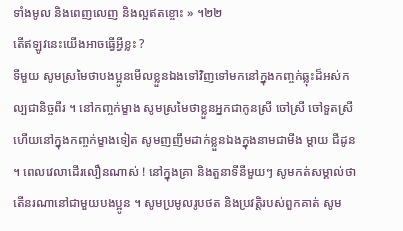ទាំងមូល និងពេញលេញ និងល្អឥតខ្ចោះ » ។២២
តើឥឡូវនេះយើងអាចធ្វើអ្វីខ្លះ ?
ទីមួយ សូមស្រមៃថាបងប្អូនមើលខ្លួនឯងទៅវិញទៅមកនៅក្នុងកញ្ចក់ឆ្លុះដ៏អស់កល្បជានិច្ចពីរ ។ នៅកញ្ចក់ម្ខាង សូមស្រមៃថាខ្លួនអ្នកជាកូនស្រី ចៅស្រី ចៅទួតស្រី ហើយនៅក្នុងកញ្ចក់ម្ខាងទៀត សូមញញឹមដាក់ខ្លួនឯងក្នុងនាមជាមីង ម្តាយ ជីដូន ។ ពេលវេលាដើរលឿនណាស់ ! នៅក្នុងគ្រា និងតួនាទីនីមួយៗ សូមកត់សម្គាល់ថា តើនរណានៅជាមួយបងប្អូន ។ សូមប្រមូលរូបថត និងប្រវត្តិរបស់ពួកគាត់ សូម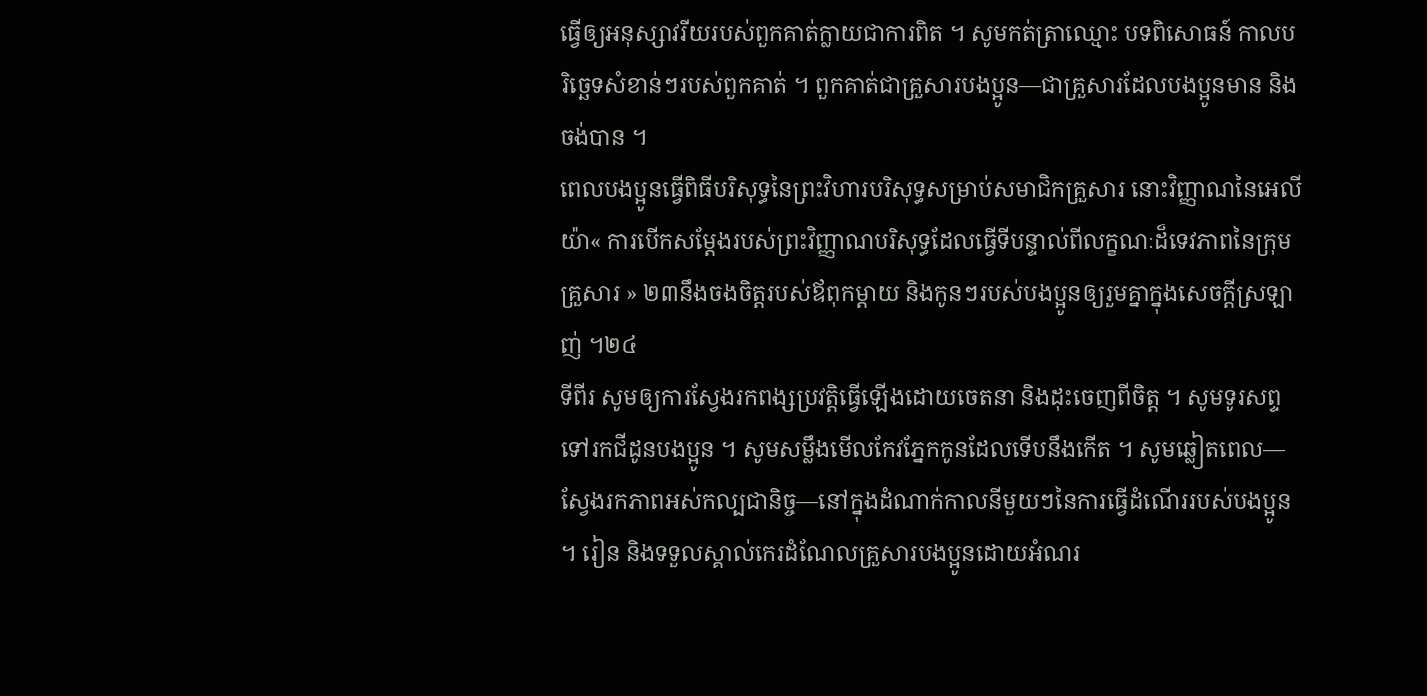ធ្វើឲ្យអនុស្សាវរីយរបស់ពួកគាត់ក្លាយជាការពិត ។ សូមកត់ត្រាឈ្មោះ បទពិសោធន៍ កាលបរិច្ឆេទសំខាន់ៗរបស់ពួកគាត់ ។ ពួកគាត់ជាគ្រួសារបងប្អូន—ជាគ្រួសារដែលបងប្អូនមាន និងចង់បាន ។
ពេលបងប្អូនធ្វើពិធីបរិសុទ្ធនៃព្រះវិហារបរិសុទ្ធសម្រាប់សមាជិកគ្រួសារ នោះវិញ្ញាណនៃអេលីយ៉ា« ការបើកសម្តែងរបស់ព្រះវិញ្ញាណបរិសុទ្ធដែលធ្វើទីបន្ទាល់ពីលក្ខណៈដ៏ទេវភាពនៃក្រុមគ្រួសារ » ២៣នឹងចងចិត្តរបស់ឪពុកម្តាយ និងកូនៗរបស់បងប្អូនឲ្យរួមគ្នាក្នុងសេចក្តីស្រឡាញ់ ។២៤
ទីពីរ សូមឲ្យការស្វែងរកពង្សប្រវត្តិធ្វើឡើងដោយចេតនា និងដុះចេញពីចិត្ត ។ សូមទូរសព្ទទៅរកជីដូនបងប្អូន ។ សូមសម្លឹងមើលកែវភ្នែកកូនដែលទើបនឹងកើត ។ សូមឆ្លៀតពេល—ស្វែងរកភាពអស់កល្បជានិច្ច—នៅក្នុងដំណាក់កាលនីមួយៗនៃការធ្វើដំណើររបស់បងប្អូន ។ រៀន និងទទួលស្គាល់កេរដំណែលគ្រួសារបងប្អូនដោយអំណរ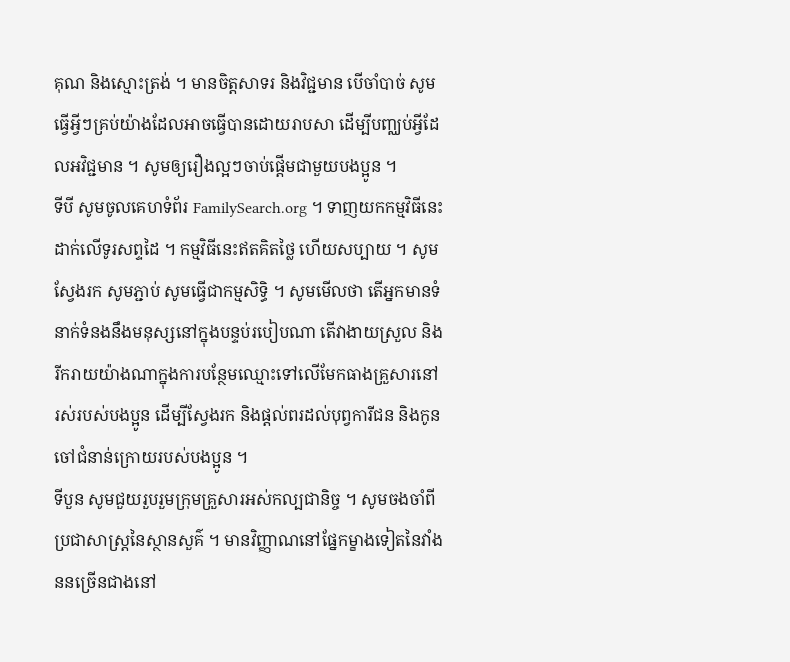គុណ និងស្មោះត្រង់ ។ មានចិត្តសាទរ និងវិជ្ជមាន បើចាំបាច់ សូមធ្វើអ្វីៗគ្រប់យ៉ាងដែលអាចធ្វើបានដោយរាបសា ដើម្បីបញ្ឈប់អ្វីដែលអវិជ្ជមាន ។ សូមឲ្យរឿងល្អៗចាប់ផ្តើមជាមួយបងប្អូន ។
ទីបី សូមចូលគេហទំព័រ FamilySearch.org ។ ទាញយកកម្មវិធីនេះដាក់លើទូរសព្ទដៃ ។ កម្មវិធីនេះឥតគិតថ្លៃ ហើយសប្បាយ ។ សូមស្វែងរក សូមភ្ជាប់ សូមធ្វើជាកម្មសិទ្ធិ ។ សូមមើលថា តើអ្នកមានទំនាក់ទំនងនឹងមនុស្សនៅក្នុងបន្ទប់របៀបណា តើវាងាយស្រួល និងរីករាយយ៉ាងណាក្នុងការបន្ថែមឈ្មោះទៅលើមែកធាងគ្រួសារនៅរស់របស់បងប្អូន ដើម្បីស្វែងរក និងផ្តល់ពរដល់បុព្វការីជន និងកូនចៅជំនាន់ក្រោយរបស់បងប្អូន ។
ទីបួន សូមជួយរួបរួមក្រុមគ្រួសារអស់កល្បជានិច្ច ។ សូមចងចាំពីប្រជាសាស្ត្រនៃស្ថានសួគ៌ ។ មានវិញ្ញាណនៅផ្នែកម្ខាងទៀតនៃវាំងននច្រើនជាងនៅ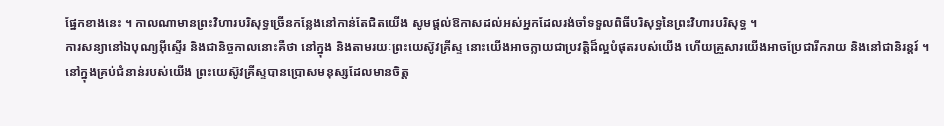ផ្នែកខាងនេះ ។ កាលណាមានព្រះវិហារបរិសុទ្ធច្រើនកន្លែងនៅកាន់តែជិតយើង សូមផ្ដល់ឱកាសដល់អស់អ្នកដែលរង់ចាំទទួលពិធីបរិសុទ្ធនៃព្រះវិហារបរិសុទ្ធ ។
ការសន្យានៅឯបុណ្យអ៊ីស្ទើរ និងជានិច្ចកាលនោះគឺថា នៅក្នុង និងតាមរយៈព្រះយេស៊ូវគ្រីស្ទ នោះយើងអាចក្លាយជាប្រវត្តិដ៏ល្អបំផុតរបស់យើង ហើយគ្រួសារយើងអាចប្រែជារីករាយ និងនៅជានិរន្តរ៍ ។ នៅក្នុងគ្រប់ជំនាន់របស់យើង ព្រះយេស៊ូវគ្រីស្ទបានប្រោសមនុស្សដែលមានចិត្ត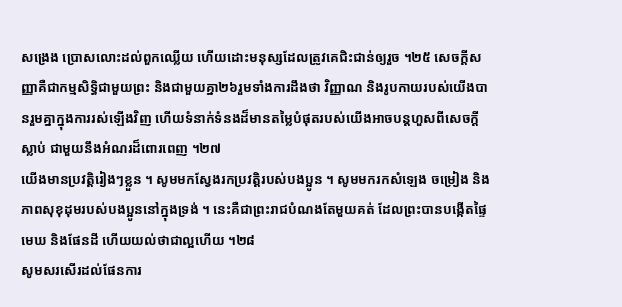សង្រេង ប្រោសលោះដល់ពួកឈ្លើយ ហើយដោះមនុស្សដែលត្រូវគេជិះជាន់ឲ្យរួច ។២៥ សេចក្ដីសញ្ញាគឺជាកម្មសិទ្ធិជាមួយព្រះ និងជាមួយគ្នា២៦រួមទាំងការដឹងថា វិញ្ញាណ និងរូបកាយរបស់យើងបានរួមគ្នាក្នុងការរស់ឡើងវិញ ហើយទំនាក់ទំនងដ៏មានតម្លៃបំផុតរបស់យើងអាចបន្តហួសពីសេចក្តីស្លាប់ ជាមួយនឹងអំណរដ៏ពោរពេញ ។២៧
យើងមានប្រវត្តិរៀងៗខ្លួន ។ សូមមកស្វែងរកប្រវត្តិរបស់បងប្អូន ។ សូមមករកសំឡេង ចម្រៀង និងភាពសុខុដុមរបស់បងប្អូននៅក្នុងទ្រង់ ។ នេះគឺជាព្រះរាជបំណងតែមួយគត់ ដែលព្រះបានបង្កើតផ្ទៃមេឃ និងផែនដី ហើយយល់ថាជាល្អហើយ ។២៨
សូមសរសើរដល់ផែនការ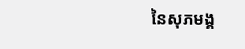នៃសុភមង្គ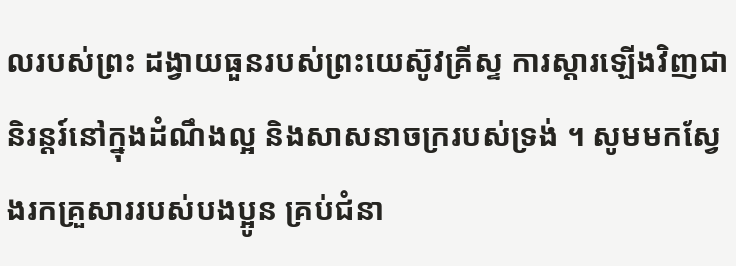លរបស់ព្រះ ដង្វាយធួនរបស់ព្រះយេស៊ូវគ្រីស្ទ ការស្តារឡើងវិញជានិរន្តរ៍នៅក្នុងដំណឹងល្អ និងសាសនាចក្ររបស់ទ្រង់ ។ សូមមកស្វែងរកគ្រួសាររបស់បងប្អូន គ្រប់ជំនា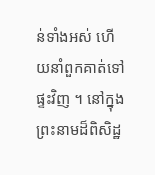ន់ទាំងអស់ ហើយនាំពួកគាត់ទៅផ្ទះវិញ ។ នៅក្នុងព្រះនាមដ៏ពិសិដ្ឋ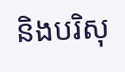និងបរិសុ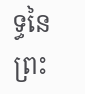ទ្ធនៃព្រះ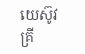យេស៊ូវគ្រី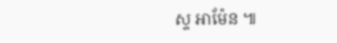ស្ទ អាម៉ែន ៕